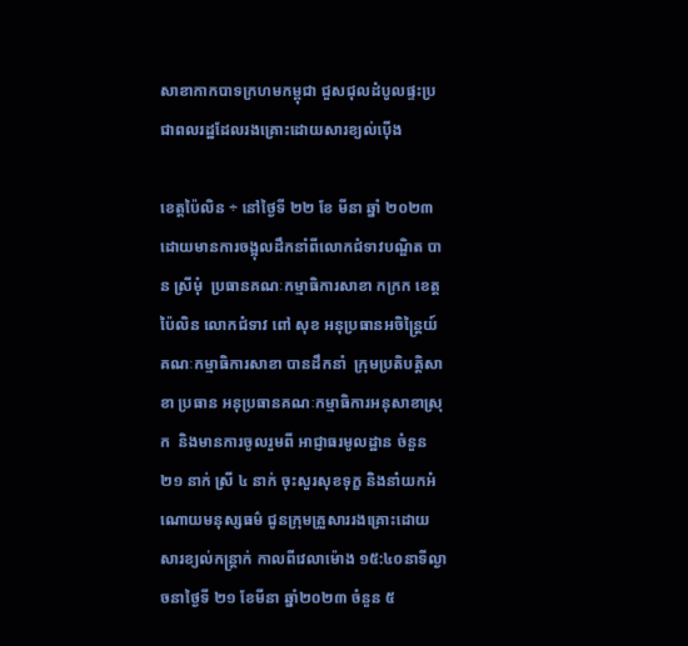សាខាកាកបាទក្រហមកម្ពុជា ជួសជុលដំបូលផ្ទះប្រជាពលរដ្ឋដែលរងគ្រោះដោយសារខ្យល់ប៉ើង

ខេត្តប៉ៃលិន ÷ នៅថ្ងៃទី ២២ ខែ មីនា ឆ្នាំ ២០២៣ ដោយមានការចង្អុលដឹកនាំពីលោកជំទាវបណ្ឌិត បាន ស្រីមុំ  ប្រធានគណៈកម្មាធិការសាខា កក្រក ខេត្តប៉ៃលិន លោកជំទាវ ពៅ សុខ អនុប្រធានអចិន្រ្តៃយ៍គណៈកម្មាធិការសាខា បានដឹកនាំ  ក្រុមប្រតិបត្តិសាខា ប្រធាន អនុប្រធានគណៈកម្មាធិការអនុសាខាស្រុក  និងមានការចូលរួមពី អាជ្ញាធរមូលដ្ឋាន ចំនួន ២១ នាក់ ស្រី ៤ នាក់ ចុះសួរសុខទុក្ខ និងនាំយកអំណោយមនុស្សធម៌ ជូនក្រុមគ្រួសាររងគ្រោះដោយសារខ្យល់កន្រ្តាក់ កាលពីវេលាម៉ោង ១៥:៤០នាទីល្ងាចនាថ្ងៃទី ២១ ខែមីនា ឆ្នាំ២០២៣ ចំនួន ៥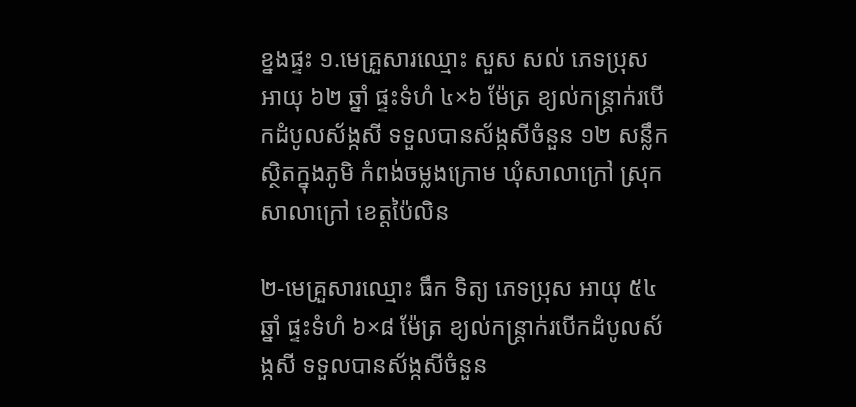ខ្នងផ្ទះ ១.មេគ្រួសារឈ្មោះ សួស សល់ ភេទប្រុស អាយុ ៦២ ឆ្នាំ ផ្ទះទំហំ ៤×៦ ម៉ែត្រ ខ្យល់កន្ត្រាក់របើកដំបូលស័ង្កសី ទទួលបានស័ង្កសីចំនួន ១២ សន្លឹក ស្ថិតក្នុងភូមិ កំពង់ចម្លងក្រោម ឃុំសាលាក្រៅ ស្រុកសាលាក្រៅ ខេត្តប៉ៃលិន

២-មេគ្រួសារឈ្មោះ ធឹក ទិត្យ ភេទប្រុស អាយុ ៥៤ឆ្នាំ ផ្ទះទំហំ ៦×៨ ម៉ែត្រ ខ្យល់កន្ត្រាក់របើកដំបូលស័ង្កសី ទទួលបានស័ង្កសីចំនួន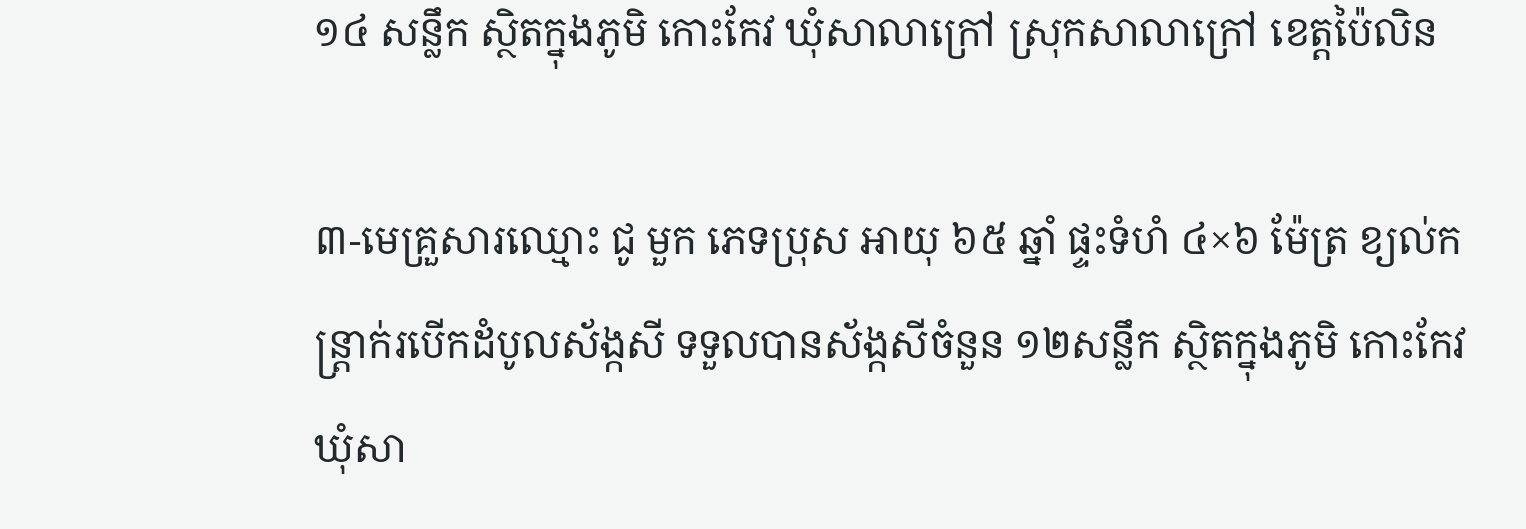១៤ សន្លឹក ស្ថិតក្នុងភូមិ កោះកែវ ឃុំសាលាក្រៅ ស្រុកសាលាក្រៅ ខេត្តប៉ៃលិន

៣-មេគ្រួសារឈ្មោះ ជូ មួក ភេទប្រុស អាយុ ៦៥ ឆ្នាំ ផ្ទះទំហំ ៤×៦ ម៉ែត្រ ខ្យល់កន្ត្រាក់របើកដំបូលស័ង្កសី ទទួលបានស័ង្កសីចំនួន ១២សន្លឹក ស្ថិតក្នុងភូមិ កោះកែវ ឃុំសា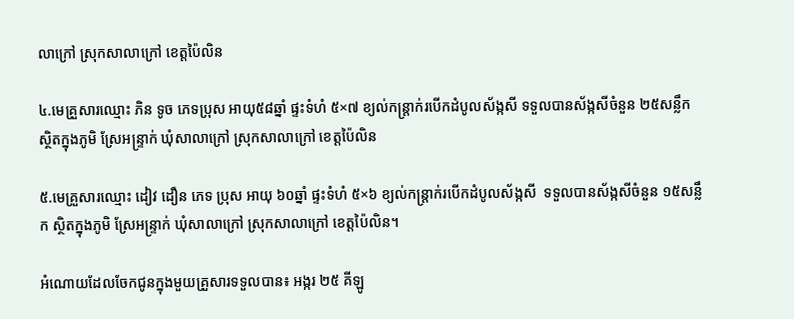លាក្រៅ ស្រុកសាលាក្រៅ ខេត្តប៉ៃលិន

៤.មេគ្រួសារឈ្មោះ ភិន ទូច ភេទប្រុស អាយុ៥៨ឆ្នាំ ផ្ទះទំហំ ៥×៧ ខ្យល់កន្ត្រាក់របើកដំបូលស័ង្កសី ទទួលបានស័ង្កសីចំនួន ២៥សន្លឹក ស្ថិតក្នុងភូមិ ស្រែអន្រ្ទាក់ ឃុំសាលាក្រៅ ស្រុកសាលាក្រៅ ខេត្តប៉ៃលិន

៥.មេគ្រួសារឈ្មោះ ដៀវ ដឿន ភេទ ប្រុស អាយុ ៦០ឆ្នាំ ផ្ទះទំហំ ៥×៦ ខ្យល់កន្ត្រាក់របើកដំបូលស័ង្កសី  ទទួលបានស័ង្កសីចំនួន ១៥សន្លឹក ស្ថិតក្នុងភូមិ ស្រែអន្រ្ទាក់ ឃុំសាលាក្រៅ ស្រុកសាលាក្រៅ ខេត្តប៉ៃលិន។

អំណោយដែលចែកជូនក្នុងមួយគ្រួសារទទួលបាន៖ អង្ករ ២៥ គីឡូ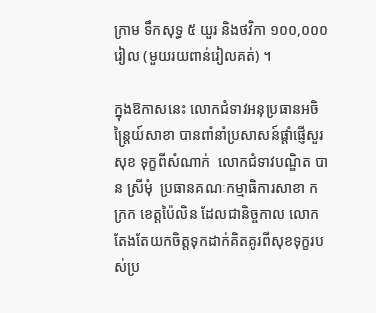ក្រាម ទឹកសុទ្ធ ៥ យួរ និងថវិកា ១០០,០០០ រៀល (មួយរយពាន់រៀលគត់) ។

ក្នុងឱកាសនេះ លោកជំទាវអនុប្រធានអចិន្រ្តៃយ៍សាខា បានពាំនាំប្រសាសន៍ផ្តាំផ្ញើសួរសុខ ទុក្ខពីសំណាក់  លោកជំទាវបណ្ឌិត បាន ស្រីមុំ  ប្រធានគណៈកម្មាធិការសាខា កក្រក ខេត្តប៉ៃលិន ដែលជានិច្ចកាល លោកតែងតែយកចិត្តទុកដាក់គិតគូរពីសុខទុក្ខរបស់ប្រ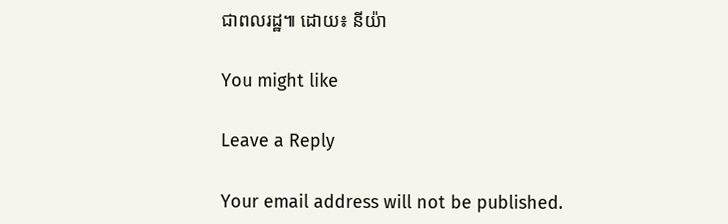ជាពលរដ្ឋ៕ ដោយ៖ នីយ៉ា

You might like

Leave a Reply

Your email address will not be published.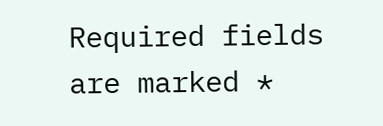Required fields are marked *